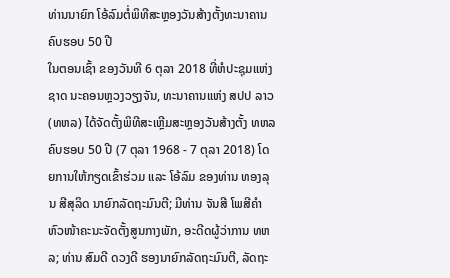ທ່ານນາຍົກ ໂອ້ລົມຕໍ່ພິທີສະຫຼອງວັນສ້າງຕັ້ງທະນາຄານ ຄົບຮອບ 50 ປີ
ໃນຕອນເຊົ້າ ຂອງວັນທີ 6 ຕຸລາ 2018 ທີ່ຫໍປະຊຸມແຫ່ງຊາດ ນະຄອນຫຼວງວຽງຈັນ, ທະນາຄານແຫ່ງ ສປປ ລາວ (ທຫລ) ໄດ້ຈັດຕັ້ງພິທີສະເຫຼີມສະຫຼອງວັນສ້າງຕັ້ງ ທຫລ ຄົບຮອບ 50 ປີ (7 ຕຸລາ 1968 - 7 ຕຸລາ 2018) ໂດຍການໃຫ້ກຽດເຂົ້າຮ່ວມ ແລະ ໂອ້ລົມ ຂອງທ່ານ ທອງລຸນ ສີສຸລິດ ນາຍົກລັດຖະມົນຕີ; ມີທ່ານ ຈັນສີ ໂພສີຄໍາ ຫົວໜ້າຄະນະຈັດຕັ້ງສູນກາງພັກ, ອະດີດຜູ້ວ່າການ ທຫລ; ທ່ານ ສົມດີ ດວງດີ ຮອງນາຍົກລັດຖະມົນຕີ, ລັດຖະ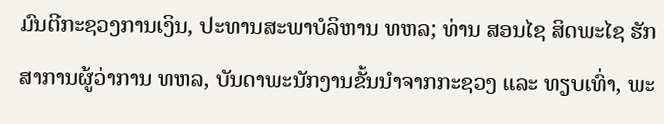ມົນຕີກະຊວງການເງິນ, ປະທານສະພາບໍລິຫານ ທຫລ; ທ່ານ ສອນໄຊ ສິດພະໄຊ ຮັກສາການຜູ້ວ່າການ ທຫລ, ບັນດາພະນັກງານຂັ້ນນຳຈາກກະຊວງ ແລະ ທຽບເທົ່າ, ພະ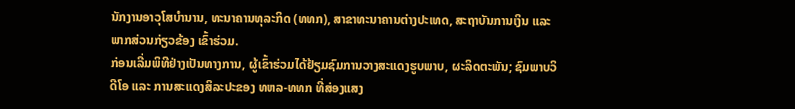ນັກງານອາວຸໂສບຳນານ, ທະນາຄານທຸລະກິດ (ທທກ), ສາຂາທະນາຄານຕ່າງປະເທດ, ສະຖາບັນການເງິນ ແລະ ພາກສ່ວນກ່ຽວຂ້ອງ ເຂົ້າຮ່ວມ.
ກ່ອນເລີ່ມພິທີຢ່າງເປັນທາງການ, ຜູ້ເຂົ້າຮ່ວມໄດ້ຢ້ຽມຊົມການວາງສະແດງຮູບພາບ, ຜະລິດຕະພັນ; ຊົມພາບວິດີໂອ ແລະ ການສະແດງສິລະປະຂອງ ທຫລ-ທທກ ທີ່ສ່ອງແສງ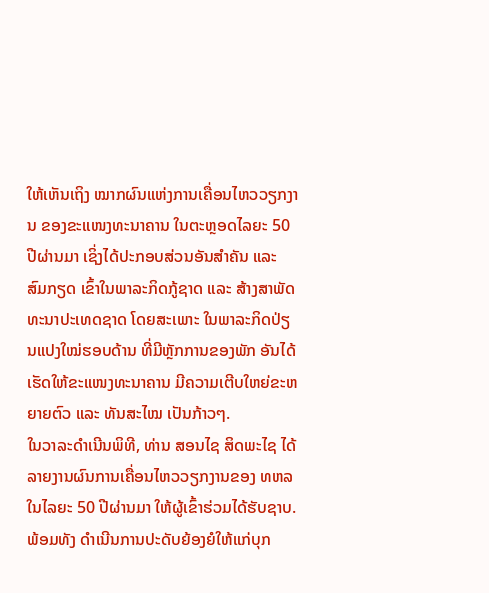ໃຫ້ເຫັນເຖິງ ໝາກຜົນແຫ່ງການເຄື່ອນໄຫວວຽກງານ ຂອງຂະແໜງທະນາຄານ ໃນຕະຫຼອດໄລຍະ 50 ປີຜ່ານມາ ເຊິ່ງໄດ້ປະກອບສ່ວນອັນສໍາຄັນ ແລະ ສົມກຽດ ເຂົ້າໃນພາລະກິດກູ້ຊາດ ແລະ ສ້າງສາພັດທະນາປະເທດຊາດ ໂດຍສະເພາະ ໃນພາລະກິດປ່ຽນແປງໃໝ່ຮອບດ້ານ ທີ່ມີຫຼັກການຂອງພັກ ອັນໄດ້ເຮັດໃຫ້ຂະແໜງທະນາຄານ ມີຄວາມເຕີບໃຫຍ່ຂະຫຍາຍຕົວ ແລະ ທັນສະໄໝ ເປັນກ້າວໆ.
ໃນວາລະດຳເນີນພິທີ, ທ່ານ ສອນໄຊ ສິດພະໄຊ ໄດ້ລາຍງານຜົນການເຄື່ອນໄຫວວຽກງານຂອງ ທຫລ ໃນໄລຍະ 50 ປີຜ່ານມາ ໃຫ້ຜູ້ເຂົ້າຮ່ວມໄດ້ຮັບຊາບ. ພ້ອມທັງ ດຳເນີນການປະດັບຍ້ອງຍໍໃຫ້ແກ່ບຸກ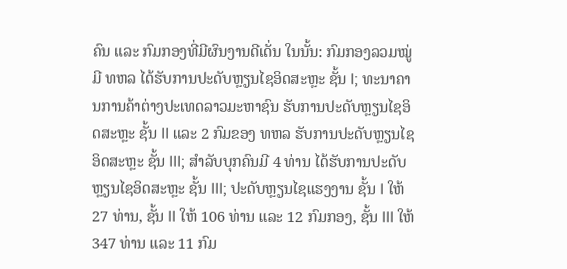ຄົນ ແລະ ກົມກອງທີ່ມີຜົນງານດີເດັ່ນ ໃນນັ້ນ: ກົມກອງລວມໝູ່ ມີ ທຫລ ໄດ້ຮັບການປະດັບຫຼຽນໄຊອິດສະຫຼະ ຊັ້ນ I; ທະນາຄານການຄ້າຕ່າງປະເທດລາວມະຫາຊົນ ຮັບການປະດັບຫຼຽນໄຊອິດສະຫຼະ ຊັ້ນ II ແລະ 2 ກົມຂອງ ທຫລ ຮັບການປະດັບຫຼຽນໄຊອິດສະຫຼະ ຊັ້ນ III; ສຳລັບບຸກຄົນມີ 4 ທ່ານ ໄດ້ຮັບການປະດັບຫຼຽນໄຊອິດສະຫຼະ ຊັ້ນ III; ປະດັບຫຼຽນໄຊແຮງງານ ຊັ້ນ I ໃຫ້ 27 ທ່ານ, ຊັ້ນ II ໃຫ້ 106 ທ່ານ ແລະ 12 ກົມກອງ, ຊັ້ນ III ໃຫ້ 347 ທ່ານ ແລະ 11 ກົມ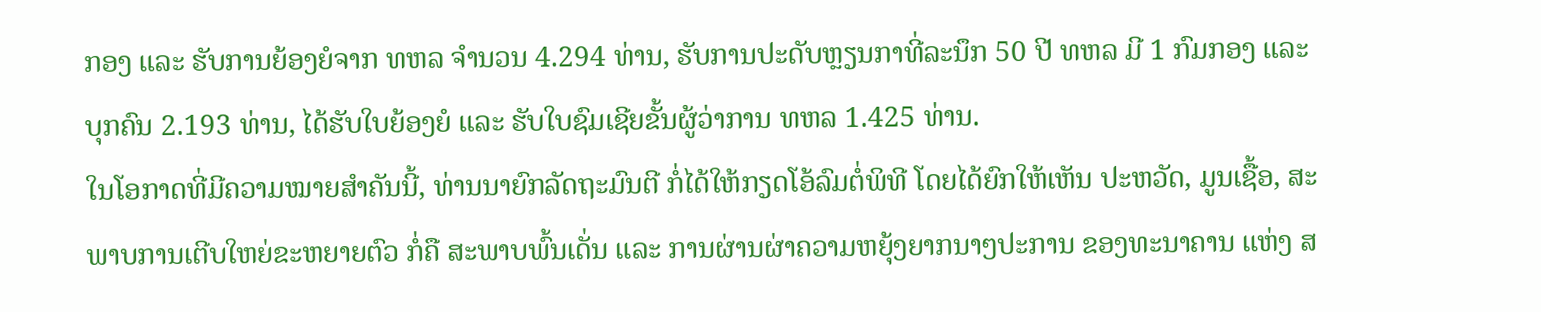ກອງ ແລະ ຮັບການຍ້ອງຍໍຈາກ ທຫລ ຈຳນວນ 4.294 ທ່ານ, ຮັບການປະດັບຫຼຽນກາທີ່ລະນຶກ 50 ປີ ທຫລ ມີ 1 ກົມກອງ ແລະ ບຸກຄົນ 2.193 ທ່ານ, ໄດ້ຮັບໃບຍ້ອງຍໍ ແລະ ຮັບໃບຊົມເຊີຍຂັ້ນຜູ້ວ່າການ ທຫລ 1.425 ທ່ານ.
ໃນໂອກາດທີ່ມີຄວາມໝາຍສຳຄັນນີ້, ທ່ານນາຍົກລັດຖະມົນຕີ ກໍ່ໄດ້ໃຫ້ກຽດໂອ້ລົມຕໍ່ພິທີ ໂດຍໄດ້ຍົກໃຫ້ເຫັນ ປະຫວັດ, ມູນເຊື້ອ, ສະພາບການເຕີບໃຫຍ່ຂະຫຍາຍຕົວ ກໍ່ຄື ສະພາບພົ້ນເດັ່ນ ແລະ ການຜ່ານຜ່າຄວາມຫຍຸ້ງຍາກນາໆປະການ ຂອງທະນາຄານ ແຫ່ງ ສ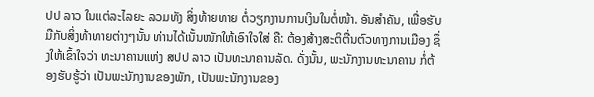ປປ ລາວ ໃນແຕ່ລະໄລຍະ ລວມທັງ ສິ່ງທ້າຍທາຍ ຕໍ່ວຽກງານການເງິນໃນຕໍ່ໜ້າ. ອັນສຳຄັນ, ເພື່ອຮັບມືກັບສິ່ງທ້າທາຍຕ່າງໆນັ້ນ ທ່ານໄດ້ເນັ້ນໜັກໃຫ້ເອົາໃຈໃສ່ ຄື: ຕ້ອງສ້າງສະຕິຕື່ນຕົວທາງການເມືອງ ຊຶ່ງໃຫ້ເຂົ້າໃຈວ່າ ທະນາຄານແຫ່ງ ສປປ ລາວ ເປັນທະນາຄານລັດ. ດັ່ງນັ້ນ, ພະນັກງານທະນາຄານ ກໍ່ຕ້ອງຮັບຮູ້ວ່າ ເປັນພະນັກງານຂອງພັກ, ເປັນພະນັກງານຂອງ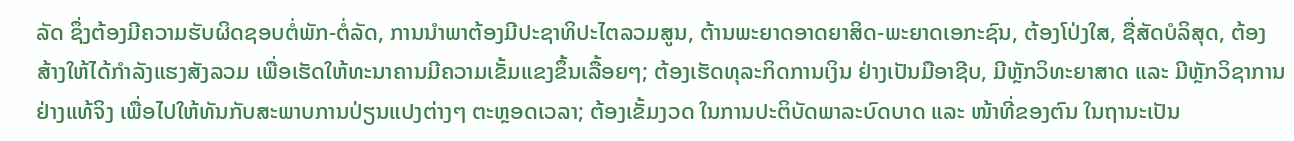ລັດ ຊຶ່ງຕ້ອງມີຄວາມຮັບຜິດຊອບຕໍ່ພັກ-ຕໍ່ລັດ, ການນຳພາຕ້ອງມີປະຊາທິປະໄຕລວມສູນ, ຕ້ານພະຍາດອາດຍາສິດ-ພະຍາດເອກະຊົນ, ຕ້ອງໂປ່ງໃສ, ຊື່ສັດບໍລິສຸດ, ຕ້ອງສ້າງໃຫ້ໄດ້ກຳລັງແຮງສັງລວມ ເພື່ອເຮັດໃຫ້ທະນາຄານມີຄວາມເຂັ້ມແຂງຂຶ້ນເລື້ອຍໆ; ຕ້ອງເຮັດທຸລະກິດການເງິນ ຢ່າງເປັນມືອາຊີບ, ມີຫຼັກວິທະຍາສາດ ແລະ ມີຫຼັກວິຊາການ ຢ່າງແທ້ຈິງ ເພື່ອໄປໃຫ້ທັນກັບສະພາບການປ່ຽນແປງຕ່າງໆ ຕະຫຼອດເວລາ; ຕ້ອງເຂັ້ມງວດ ໃນການປະຕິບັດພາລະບົດບາດ ແລະ ໜ້າທີ່ຂອງຕົນ ໃນຖານະເປັນ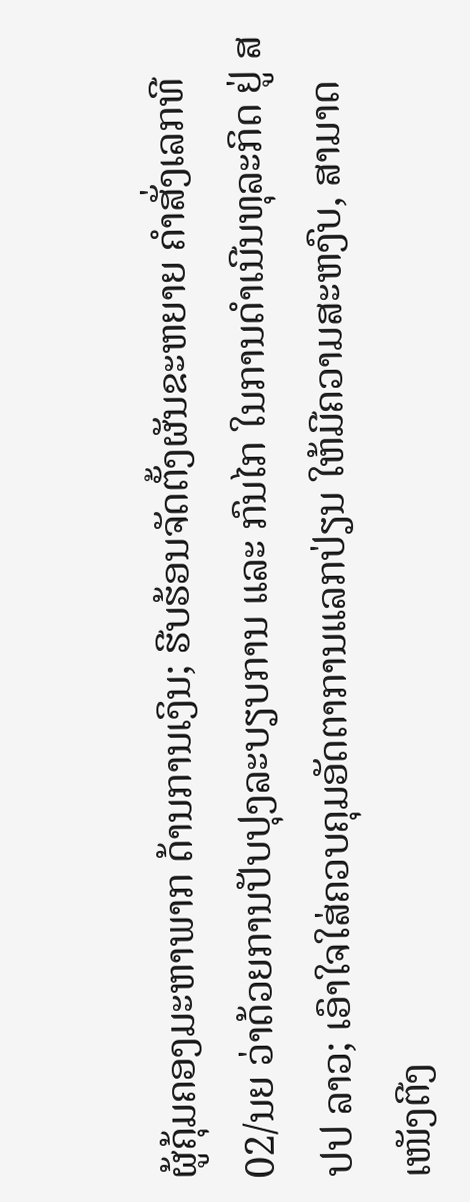ຜູ້ຄຸ້ມຄອງມະຫາພາກ ດ້ານການເງິນ; ຮີບຮ້ອນຈັດຕັ້ງຜັນຂະຫຍາຍ ຄຳສັ່ງເລກທີ 02/ນຍ ວ່າດ້ວຍການປັບປຸງລະບຽບການ ແລະ ກົນໄກ ໃນການດຳເນີນທຸລະກິດ ຢູ່ ສປປ ລາວ; ເອົາໃຈໃສ່ຄວບຄຸມອັດຕາການແລກປ່ຽນ ໃຫ້ມີຄວາມສະຫງົບ, ສາມາດເໜັງຕີງ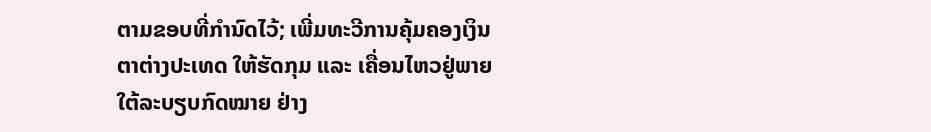ຕາມຂອບທີ່ກຳນົດໄວ້; ເພີ່ມທະວີການຄຸ້ມຄອງເງິນຕາຕ່າງປະເທດ ໃຫ້ຮັດກຸມ ແລະ ເຄື່ອນໄຫວຢູ່ພາຍໃຕ້ລະບຽບກົດໝາຍ ຢ່າງ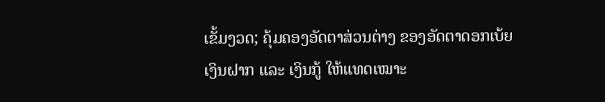ເຂັ້ມງວດ; ຄຸ້ມຄອງອັດຕາສ່ວນຕ່າງ ຂອງອັດຕາດອກເບ້ຍເງິນຝາກ ແລະ ເງິນກູ້ ໃຫ້ແທດເໝາະ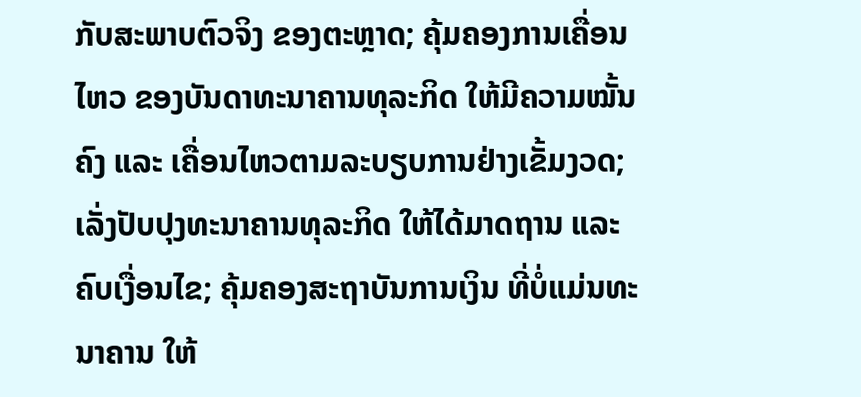ກັບສະພາບຕົວຈິງ ຂອງຕະຫຼາດ; ຄຸ້ມຄອງການເຄື່ອນໄຫວ ຂອງບັນດາທະນາຄານທຸລະກິດ ໃຫ້ມີຄວາມໝັ້ນຄົງ ແລະ ເຄື່ອນໄຫວຕາມລະບຽບການຢ່າງເຂັ້ມງວດ; ເລັ່ງປັບປຸງທະນາຄານທຸລະກິດ ໃຫ້ໄດ້ມາດຖານ ແລະ ຄົບເງື່ອນໄຂ; ຄຸ້ມຄອງສະຖາບັນການເງິນ ທີ່ບໍ່ແມ່ນທະນາຄານ ໃຫ້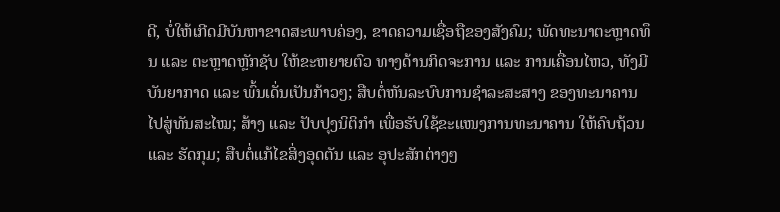ດີ, ບໍ່ໃຫ້ເກີດມີບັນຫາຂາດສະພາບຄ່ອງ, ຂາດຄວາມເຊື່ອຖືຂອງສັງຄົມ; ພັດທະນາຕະຫຼາດທຶນ ແລະ ຕະຫຼາດຫຼັກຊັບ ໃຫ້ຂະຫຍາຍຕົວ ທາງດ້ານກິດຈະການ ແລະ ການເຄື່ອນໄຫວ, ທັງມີບັນຍາກາດ ແລະ ພົ້ນເດັ່ນເປັນກ້າວໆ; ສືບຕໍ່ຫັນລະບົບການຊຳລະສະສາງ ຂອງທະນາຄານ ໄປສູ່ທັນສະໄໝ; ສ້າງ ແລະ ປັບປຸງນິຕິກຳ ເພື່ອຮັບໃຊ້ຂະແໜງການທະນາຄານ ໃຫ້ຄົບຖ້ວນ ແລະ ຮັດກຸມ; ສືບຕໍ່ແກ້ໄຂສິ່ງອຸດຕັນ ແລະ ອຸປະສັກຕ່າງໆ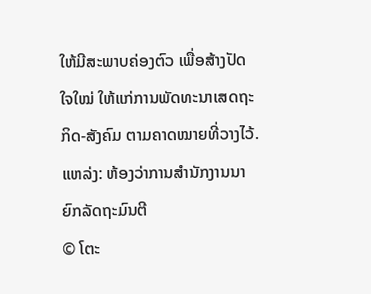ໃຫ້ມີສະພາບຄ່ອງຕົວ ເພື່ອສ້າງປັດໃຈໃໝ່ ໃຫ້ແກ່ການພັດທະນາເສດຖະກິດ-ສັງຄົມ ຕາມຄາດໝາຍທີ່ວາງໄວ້.
ແຫລ່ງ: ຫ້ອງວ່າການສໍານັກງານນາຍົກລັດຖະມົນຕີ
© ໂຕະ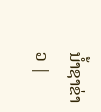ນໍ້າຊາຂ່າວ |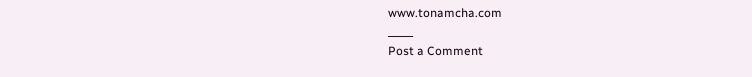www.tonamcha.com
_____
Post a Comment